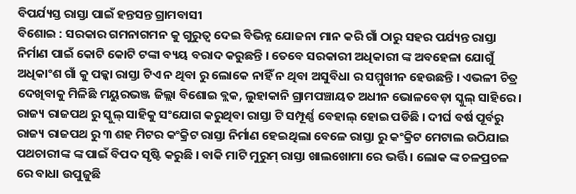ବିପର୍ଯ୍ୟସ୍ତ ରାସ୍ତା ପାଇଁ ହନ୍ତସନ୍ତ ଗ୍ରାମବାସୀ
ବିଶୋଇ : ସରକାର ଗମନାଗମନ କୁ ଗୁରୁତ୍ୱ ଦେଇ ବିଭିନ୍ନ ଯୋଜନା ମାନ କରି ଗାଁ ଠାରୁ ସହର ପର୍ଯ୍ୟନ୍ତ ରାସ୍ତା ନିର୍ମାଣ ପାଇଁ କୋଟି କୋଟି ଟଙ୍କା ବ୍ୟୟ ବରାଦ କରୁଛନ୍ତି । ତେବେ ସରକାରୀ ଅଧିକାରୀ ଙ୍କ ଅବହେଳା ଯୋଗୁଁ ଅଧିକାଂଶ ଗାଁ କୁ ପକ୍କା ରାସ୍ତା ଟିଏ ନ ଥିବା ରୁ ଲୋକେ ନାହିଁ ନ ଥିବା ଅସୁବିଧା ର ସମ୍ମୁଖୀନ ହେଉଛନ୍ତି । ଏଭଳୀ ଚିତ୍ର ଦେଖିବାକୁ ମିଳିଛି ମୟୁରଭଞ୍ଜ ଜିଲ୍ଲା ବିଶୋଇ ବ୍ଲକ, ଲୁହାକାନି ଗ୍ରାମପଞ୍ଚାୟତ ଅଧୀନ ଭୋଳବେଡ଼ା ସ୍କୁଲ୍ ସାହିରେ । ରାଜ୍ୟ ରାଜପଥ ରୁ ସ୍କୁଲ୍ ସାହିକୁ ସଂଯୋଗ କରୁଥିବା ରାସ୍ତା ଟି ସମ୍ପୂର୍ଣ୍ଣ ବେହାଲ୍ ହୋଇ ପଡିଛି । ଦୀର୍ଘ ବର୍ଷ ପୂର୍ବରୁ ରାଜ୍ୟ ରାଜପଥ ରୁ ୩ ଶହ ମିଟର କଂକ୍ରିଟ ରାସ୍ତା ନିର୍ମାଣ ହେଇଥିଲା ବେଳେ ରାସ୍ତା ରୁ କଂକ୍ରିଟ ମେଟାଲ ଉଠିଯାଇ ପଥଚାରୀଙ୍କ ଙ୍କ ପାଇଁ ବିପଦ ସୃଷ୍ଟି କରୁଛି । ବାକି ମାଟି ମୁରୁମ୍ ରାସ୍ତା ଖାଲଖୋମା ରେ ଭର୍ତ୍ତି । ଲୋକ ଙ୍କ ଚଳପ୍ରଚଳ ରେ ବାଧା ଉପୁଜୁଛି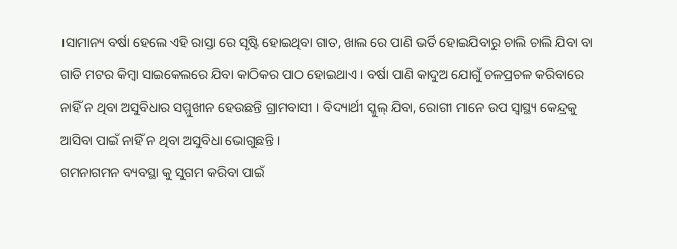।ସାମାନ୍ୟ ବର୍ଷା ହେଲେ ଏହି ରାସ୍ତା ରେ ସୃଷ୍ଟି ହୋଇଥିବା ଗାତ, ଖାଲ ରେ ପାଣି ଭର୍ତି ହୋଇଯିବାରୁ ଚାଲି ଚାଲି ଯିବା ବା ଗାଡି ମଟର କିମ୍ବା ସାଇକେଲରେ ଯିବା କାଠିକର ପାଠ ହୋଇଥାଏ । ବର୍ଷା ପାଣି କାଦୁଅ ଯୋଗୁଁ ଚଳପ୍ରଚଳ କରିବାରେ ନାହିଁ ନ ଥିବା ଅସୁବିଧାର ସମ୍ମୁଖୀନ ହେଉଛନ୍ତି ଗ୍ରାମବାସୀ । ବିଦ୍ୟାର୍ଥୀ ସ୍କୁଲ୍ ଯିବା, ରୋଗୀ ମାନେ ଉପ ସ୍ୱାସ୍ଥ୍ୟ କେନ୍ଦ୍ରକୁ ଆସିବା ପାଇଁ ନାହିଁ ନ ଥିବା ଅସୁବିଧା ଭୋଗୁଛନ୍ତି ।
ଗମନାଗମନ ବ୍ୟବସ୍ଥା କୁ ସୁଗମ କରିବା ପାଇଁ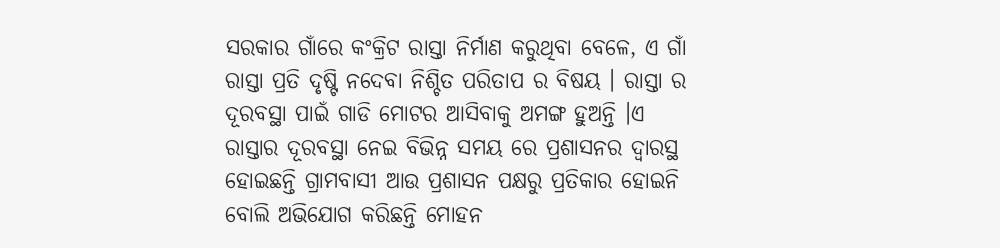ସରକାର ଗାଁରେ କଂକ୍ରିଟ ରାସ୍ତା ନିର୍ମାଣ କରୁଥିବା ବେଳେ, ଏ ଗାଁ ରାସ୍ତା ପ୍ରତି ଦୃଷ୍ଟି ନଦେବା ନିଶ୍ଚିତ ପରିତାପ ର ବିଷୟ । ରାସ୍ତା ର ଦୂରବସ୍ଥା ପାଇଁ ଗାଡି ମୋଟର ଆସିବାକୁ ଅମଙ୍ଗ ହୁଅନ୍ତି ।ଏ ରାସ୍ତାର ଦୂରବସ୍ଥା ନେଇ ବିଭିନ୍ନ ସମୟ ରେ ପ୍ରଶାସନର ଦ୍ୱାରସ୍ଥ ହୋଇଛନ୍ତି ଗ୍ରାମବାସୀ ଆଉ ପ୍ରଶାସନ ପକ୍ଷରୁ ପ୍ରତିକାର ହୋଇନି ବୋଲି ଅଭିଯୋଗ କରିଛନ୍ତି ମୋହନ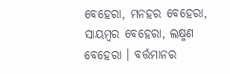ବେହେରା, ମନହର ବେହେରା, ସାୟମ୍ବର ବେହେରା, ଲକ୍ଷ୍ମଣ ବେହେରା । ବର୍ତ୍ତମାନର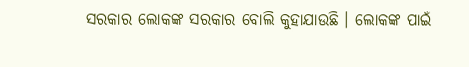ସରକାର ଲୋକଙ୍କ ସରକାର ବୋଲି କୁହାଯାଉଛି । ଲୋକଙ୍କ ପାଇଁ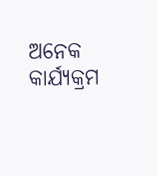ଅନେକ କାର୍ଯ୍ୟକ୍ରମ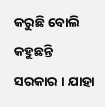କରୁଛି ବୋଲି କହୁଛନ୍ତି ସରକାର । ଯାହା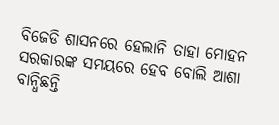ବିଜେଡି ଶାସନରେ ହେଲାନି ତାହା ମୋହନ ସରକାରଙ୍କ ସମୟରେ ହେବ ବୋଲି ଆଶା ବାନ୍ଧିଛନ୍ତି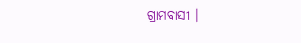ଗ୍ରାମବାସୀ ।